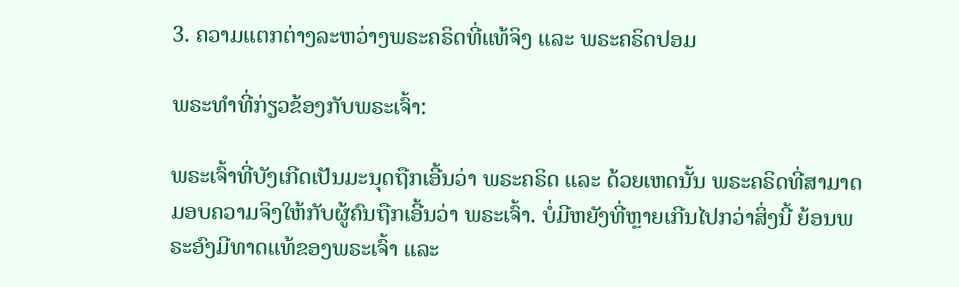3. ຄວາມແຕກຕ່າງລະຫວ່າງພຣະຄຣິດທີ່ແທ້ຈິງ ແລະ ພຣະຄຣິດປອມ

ພຣະທຳທີ່ກ່ຽວຂ້ອງກັບພຣະເຈົ້າ:

ພຣະເຈົ້າທີ່ບັງເກີດເປັນມະນຸດຖືກເອີ້ນວ່າ ພຣະຄຣິດ ແລະ ດ້ວຍເຫດນັ້ນ ພຣະຄຣິດທີ່ສາມາດມອບຄວາມຈິງໃຫ້ກັບຜູ້ຄົນຖືກເອີ້ນວ່າ ພຣະເຈົ້າ. ບໍ່ມີຫຍັງທີ່ຫຼາຍເກີນໄປກວ່າສິ່ງນີ້ ຍ້ອນພຣະອົງມີທາດແທ້ຂອງພຣະເຈົ້າ ແລະ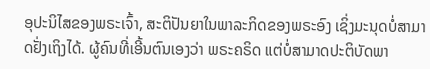ອຸປະນິໄສຂອງພຣະເຈົ້າ, ສະຕິປັນຍາໃນພາລະກິດຂອງພຣະອົງ ເຊິ່ງມະນຸດບໍ່ສາມາດຢັ່ງເຖິງໄດ້. ຜູ້ຄົນທີ່ເອີ້ນຕົນເອງວ່າ ພຣະຄຣິດ ແຕ່ບໍ່ສາມາດປະຕິບັດພາ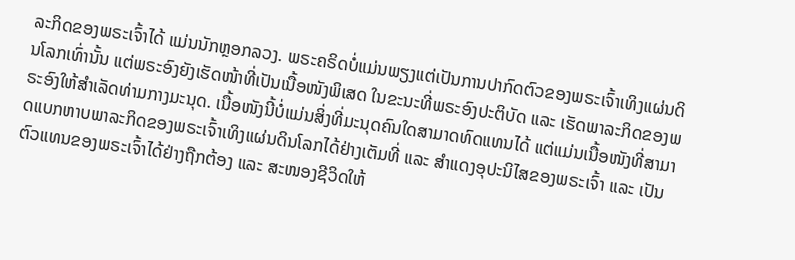ລະກິດຂອງພຣະເຈົ້າໄດ້ ແມ່ນນັກຫຼອກລວງ. ພຣະຄຣິດບໍ່ແມ່ນພຽງແຕ່ເປັນການປາກົດຕົວຂອງພຣະເຈົ້າເທິງແຜ່ນດິນໂລກເທົ່ານັ້ນ ແຕ່ພຣະອົງຍັງເຮັດໜ້າທີ່ເປັນເນື້ອໜັງພິເສດ ໃນຂະນະທີ່ພຣະອົງປະຕິບັດ ແລະ ເຮັດພາລະກິດຂອງພຣະອົງໃຫ້ສຳເລັດທ່າມກາງມະນຸດ. ເນື້ອໜັງນີ້ບໍ່ແມ່ນສິ່ງທີ່ມະນຸດຄົນໃດສາມາດທົດແທນໄດ້ ແຕ່ແມ່ນເນື້ອໜັງທີ່ສາມາດແບກຫາບພາລະກິດຂອງພຣະເຈົ້າເທິງແຜ່ນດິນໂລກໄດ້ຢ່າງເຕັມທີ່ ແລະ ສຳແດງອຸປະນິໄສຂອງພຣະເຈົ້າ ແລະ ເປັນຕົວແທນຂອງພຣະເຈົ້າໄດ້ຢ່າງຖືກຕ້ອງ ແລະ ສະໜອງຊີວິດໃຫ້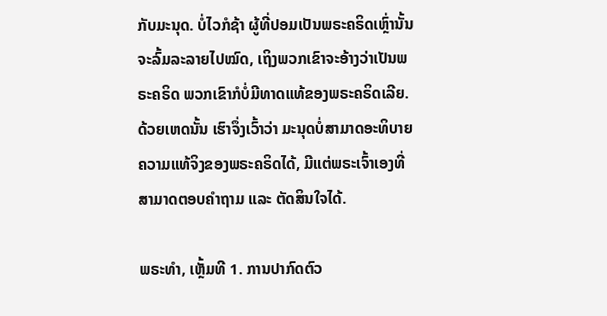ກັບມະນຸດ. ບໍ່ໄວກໍຊ້າ ຜູ້ທີ່ປອມເປັນພຣະຄຣິດເຫຼົ່ານັ້ນຈະລົ້ມລະລາຍໄປໝົດ, ເຖິງພວກເຂົາຈະອ້າງວ່າເປັນພຣະຄຣິດ ພວກເຂົາກໍບໍ່ມີທາດແທ້ຂອງພຣະຄຣິດເລີຍ. ດ້ວຍເຫດນັ້ນ ເຮົາຈຶ່ງເວົ້າວ່າ ມະນຸດບໍ່ສາມາດອະທິບາຍຄວາມແທ້ຈິງຂອງພຣະຄຣິດໄດ້, ມີແຕ່ພຣະເຈົ້າເອງທີ່ສາມາດຕອບຄຳຖາມ ແລະ ຕັດສິນໃຈໄດ້.

ພຣະທຳ, ເຫຼັ້ມທີ 1. ການປາກົດຕົວ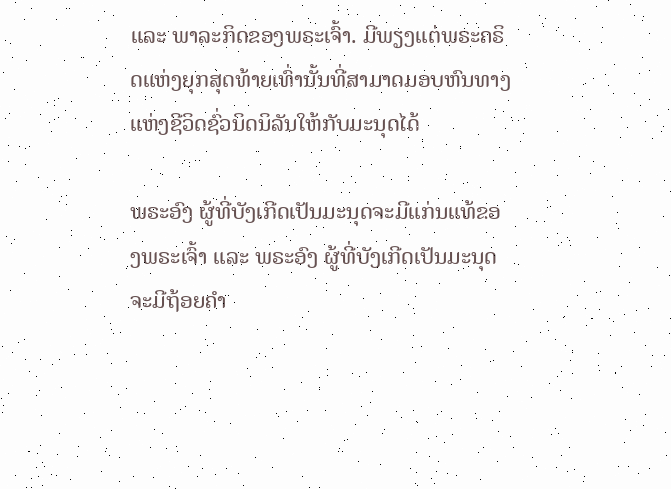ແລະ ພາລະກິດຂອງພຣະເຈົ້າ. ມີພຽງແຕ່ພຣະຄຣິດແຫ່ງຍຸກສຸດທ້າຍເທົ່ານັ້ນທີ່ສາມາດມອບຫົນທາງແຫ່ງຊີວິດຊົ່ວນິດນິລັນໃຫ້ກັບມະນຸດໄດ້

ພຣະອົງ ຜູ້ທີ່ບັງເກີດເປັນມະນຸດຈະມີແກ່ນແທ້ຂອງພຣະເຈົ້າ ແລະ ພຣະອົງ ຜູ້ທີ່ບັງເກີດເປັນມະນຸດຈະມີຖ້ອຍຄຳ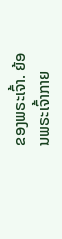ຂອງພຣະເຈົ້າ. ຍ້ອນພຣະເຈົ້າກາຍ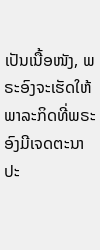ເປັນເນື້ອໜັງ, ພຣະອົງຈະເຮັດໃຫ້ພາລະກິດທີ່ພຣະອົງມີເຈດຕະນາປະ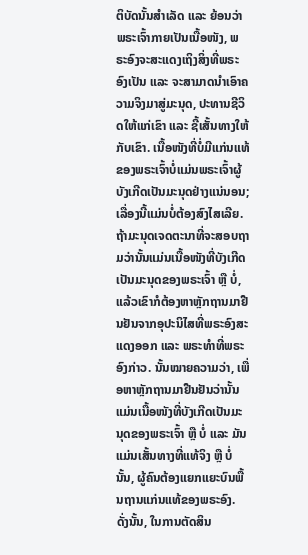ຕິບັດນັ້ນສໍາເລັດ ແລະ ຍ້ອນວ່າພຣະເຈົ້າກາຍເປັນເນື້ອໜັງ, ພຣະອົງຈະສະແດງເຖິງສິ່ງທີ່ພຣະອົງເປັນ ແລະ ຈະສາມາດນໍາເອົາຄວາມຈິງມາສູ່ມະນຸດ, ປະທານຊີວິດໃຫ້ແກ່ເຂົາ ແລະ ຊີ້ເສັ້ນທາງໃຫ້ກັບເຂົາ. ເນື້ອໜັງທີ່ບໍ່ມີແກ່ນແທ້ຂອງພຣະເຈົ້າບໍ່ແມ່ນພຣະເຈົ້າຜູ້ບັງເກີດເປັນມະນຸດຢ່າງແນ່ນອນ; ເລື່ອງນີ້ແມ່ນບໍ່ຕ້ອງສົງໄສເລີຍ. ຖ້າມະນຸດເຈດຕະນາທີ່ຈະສອບຖາມວ່ານັ້ນແມ່ນເນື້ອໜັງທີ່ບັງເກີດເປັນມະນຸດຂອງພຣະເຈົ້າ ຫຼື ບໍ່, ແລ້ວເຂົາກໍຕ້ອງຫາຫຼັກຖານມາຢືນຢັນຈາກອຸປະນິໄສທີ່ພຣະອົງສະແດງອອກ ແລະ ພຣະທຳທີ່ພຣະອົງກ່າວ. ນັ້ນໝາຍຄວາມວ່າ, ເພື່ອຫາຫຼັກຖານມາຢືນຢັນວ່ານັ້ນແມ່ນເນື້ອໜັງທີ່ບັງເກີດເປັນມະນຸດຂອງພຣະເຈົ້າ ຫຼື ບໍ່ ແລະ ມັນແມ່ນເສັ້ນທາງທີ່ແທ້ຈິງ ຫຼື ບໍ່ນັ້ນ, ຜູ້ຄົນຕ້ອງແຍກແຍະບົນພື້ນຖານແກ່ນແທ້ຂອງພຣະອົງ. ດັ່ງນັ້ນ, ໃນການຕັດສິນ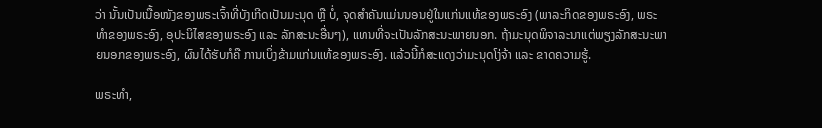ວ່າ ນັ້ນເປັນເນື້ອໜັງຂອງພຣະເຈົ້າທີ່ບັງເກີດເປັນມະນຸດ ຫຼື ບໍ່, ຈຸດສໍາຄັນແມ່ນນອນຢູ່ໃນແກ່ນແທ້ຂອງພຣະອົງ (ພາລະກິດຂອງພຣະອົງ, ພຣະທໍາຂອງພຣະອົງ, ອຸປະນິໄສຂອງພຣະອົງ ແລະ ລັກສະນະອື່ນໆ), ແທນທີ່ຈະເປັນລັກສະນະພາຍນອກ. ຖ້າມະນຸດພິຈາລະນາແຕ່ພຽງລັກສະນະພາຍນອກຂອງພຣະອົງ, ຜົນໄດ້ຮັບກໍຄື ການເບິ່ງຂ້າມແກ່ນແທ້ຂອງພຣະອົງ. ແລ້ວນີ້ກໍສະແດງວ່າມະນຸດໂງ່ຈ້າ ແລະ ຂາດຄວາມຮູ້.

ພຣະທຳ,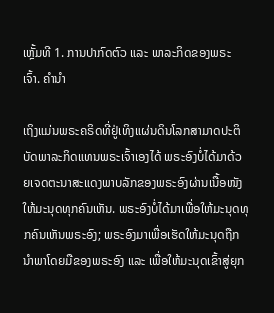ເຫຼັ້ມທີ 1. ການປາກົດຕົວ ແລະ ພາລະກິດຂອງພຣະເຈົ້າ. ຄໍານໍາ

ເຖິງແມ່ນພຣະຄຣິດທີ່ຢູ່ເທິງແຜ່ນດິນໂລກສາມາດປະຕິບັດພາລະກິດແທນພຣະເຈົ້າເອງໄດ້ ພຣະອົງບໍ່ໄດ້ມາດ້ວຍເຈດຕະນາສະແດງພາບລັກຂອງພຣະອົງຜ່ານເນື້ອໜັງໃຫ້ມະນຸດທຸກຄົນເຫັນ. ພຣະອົງບໍ່ໄດ້ມາເພື່ອໃຫ້ມະນຸດທຸກຄົນເຫັນພຣະອົງ; ພຣະອົງມາເພື່ອເຮັດໃຫ້ມະນຸດຖືກນໍາພາໂດຍມືຂອງພຣະອົງ ແລະ ເພື່ອໃຫ້ມະນຸດເຂົ້າສູ່ຍຸກ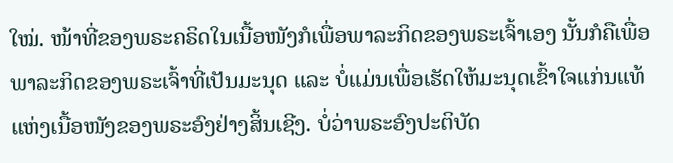ໃໝ່. ໜ້າທີ່ຂອງພຣະຄຣິດໃນເນື້ອໜັງກໍເພື່ອພາລະກິດຂອງພຣະເຈົ້າເອງ ນັ້ນກໍຄືເພື່ອພາລະກິດຂອງພຣະເຈົ້າທີ່ເປັນມະນຸດ ແລະ ບໍ່ແມ່ນເພື່ອເຮັດໃຫ້ມະນຸດເຂົ້າໃຈແກ່ນແທ້ແຫ່ງເນື້ອໜັງຂອງພຣະອົງຢ່າງສິ້ນເຊີງ. ບໍ່ວ່າພຣະອົງປະຕິບັດ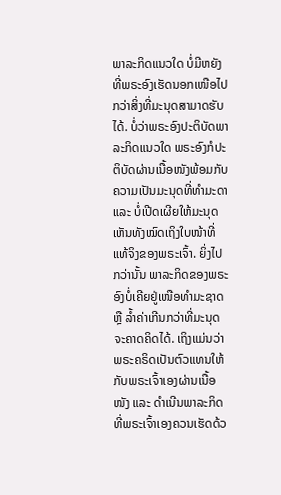ພາລະກິດແນວໃດ ບໍ່ມີຫຍັງທີ່ພຣະອົງເຮັດນອກເໜືອໄປກວ່າສິ່ງທີ່ມະນຸດສາມາດຮັບໄດ້. ບໍ່ວ່າພຣະອົງປະຕິບັດພາລະກິດແນວໃດ ພຣະອົງກໍປະຕິບັດຜ່ານເນື້ອໜັງພ້ອມກັບຄວາມເປັນມະນຸດທີ່ທຳມະດາ ແລະ ບໍ່ເປີດເຜີຍໃຫ້ມະນຸດເຫັນທັງໝົດເຖິງໃບໜ້າທີ່ແທ້ຈິງຂອງພຣະເຈົ້າ. ຍິ່ງໄປກວ່ານັ້ນ ພາລະກິດຂອງພຣະອົງບໍ່ເຄີຍຢູ່ເໜືອທຳມະຊາດ ຫຼື ລໍ້າຄ່າເກີນກວ່າທີ່ມະນຸດຈະຄາດຄິດໄດ້. ເຖິງແມ່ນວ່າ ພຣະຄຣິດເປັນຕົວແທນໃຫ້ກັບພຣະເຈົ້າເອງຜ່ານເນື້ອໜັງ ແລະ ດໍາເນີນພາລະກິດທີ່ພຣະເຈົ້າເອງຄວນເຮັດດ້ວ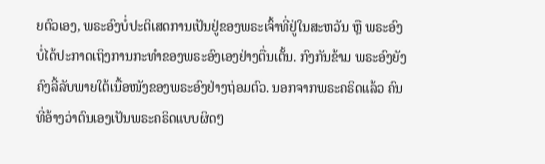ຍຕົວເອງ, ພຣະອົງບໍ່ປະຕິເສດການເປັນຢູ່ຂອງພຣະເຈົ້າທີ່ຢູ່ໃນສະຫວັນ ຫຼື ພຣະອົງບໍ່ໄດ້ປະກາດເຖິງການກະທຳຂອງພຣະອົງເອງຢ່າງຕື່ນເຕັ້ນ. ກົງກັນຂ້າມ ພຣະອົງຍັງຄົງລີ້ລັບພາຍໃຕ້ເນື້ອໜັງຂອງພຣະອົງຢ່າງຖ່ອມຕົວ. ນອກຈາກພຣະຄຣິດແລ້ວ ຄົນທີ່ອ້າງວ່າຕົນເອງເປັນພຣະຄຣິດແບບຜິດໆ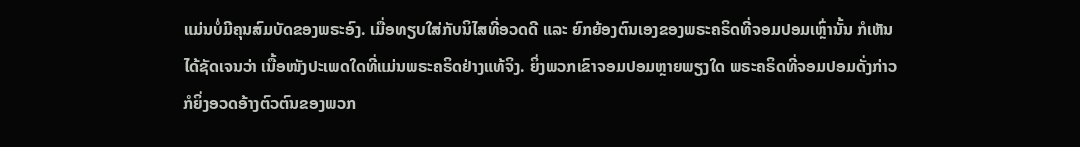ແມ່ນບໍ່ມີຄຸນສົມບັດຂອງພຣະອົງ. ເມື່ອທຽບໃສ່ກັບນິໄສທີ່ອວດດີ ແລະ ຍົກຍ້ອງຕົນເອງຂອງພຣະຄຣິດທີ່ຈອມປອມເຫຼົ່ານັ້ນ ກໍເຫັນໄດ້ຊັດເຈນວ່າ ເນື້ອໜັງປະເພດໃດທີ່ແມ່ນພຣະຄຣິດຢ່າງແທ້ຈິງ. ຍິ່ງພວກເຂົາຈອມປອມຫຼາຍພຽງໃດ ພຣະຄຣິດທີ່ຈອມປອມດັ່ງກ່າວກໍຍິ່ງອວດອ້າງຕົວຕົນຂອງພວກ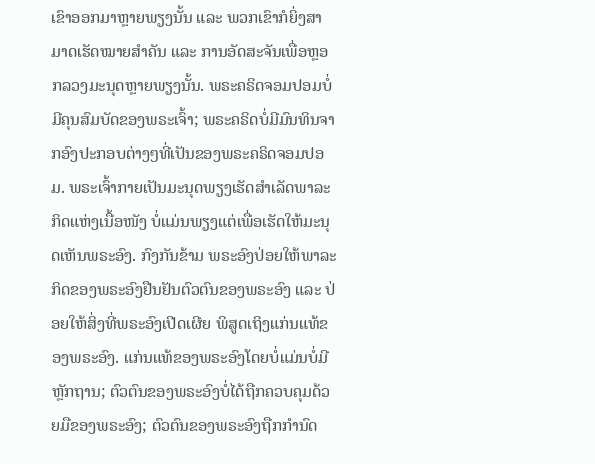ເຂົາອອກມາຫຼາຍພຽງນັ້ນ ແລະ ພວກເຂົາກໍຍິ່ງສາມາດເຮັດໝາຍສຳຄັນ ແລະ ການອັດສະຈັນເພື່ອຫຼອກລວງມະນຸດຫຼາຍພຽງນັ້ນ. ພຣະຄຣິດຈອມປອມບໍ່ມີຄຸນສົມບັດຂອງພຣະເຈົ້າ; ພຣະຄຣິດບໍ່ມີມົນທິນຈາກອົງປະກອບຕ່າງໆທີ່ເປັນຂອງພຣະຄຣິດຈອມປອມ. ພຣະເຈົ້າກາຍເປັນມະນຸດພຽງເຮັດສໍາເລັດພາລະກິດແຫ່ງເນື້ອໜັງ ບໍ່ແມ່ນພຽງແຕ່ເພື່ອເຮັດໃຫ້ມະນຸດເຫັນພຣະອົງ. ກົງກັນຂ້າມ ພຣະອົງປ່ອຍໃຫ້ພາລະກິດຂອງພຣະອົງຢືນຢັນຕົວຕົນຂອງພຣະອົງ ແລະ ປ່ອຍໃຫ້ສິ່ງທີ່ພຣະອົງເປີດເຜີຍ ພິສູດເຖິງແກ່ນແທ້ຂອງພຣະອົງ. ແກ່ນແທ້ຂອງພຣະອົງໂດຍບໍ່ແມ່ນບໍ່ມີຫຼັກຖານ; ຕົວຕົນຂອງພຣະອົງບໍ່ໄດ້ຖືກຄວບຄຸມດ້ວຍມືຂອງພຣະອົງ; ຕົວຕົນຂອງພຣະອົງຖືກກຳນົດ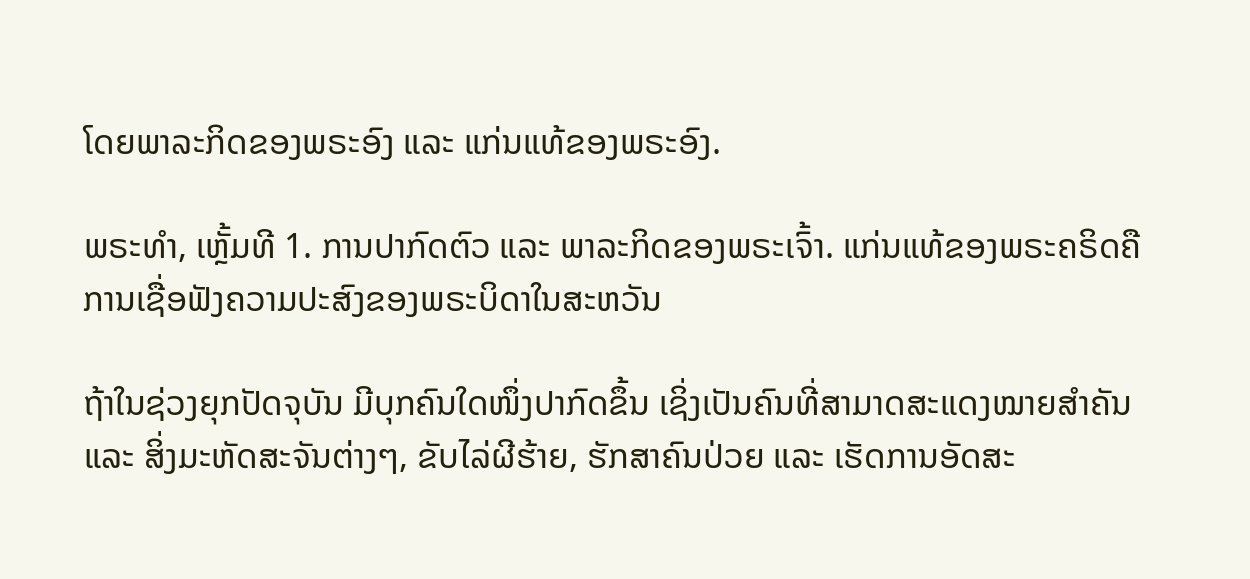ໂດຍພາລະກິດຂອງພຣະອົງ ແລະ ແກ່ນແທ້ຂອງພຣະອົງ.

ພຣະທຳ, ເຫຼັ້ມທີ 1. ການປາກົດຕົວ ແລະ ພາລະກິດຂອງພຣະເຈົ້າ. ແກ່ນແທ້ຂອງພຣະຄຣິດຄືການເຊື່ອຟັງຄວາມປະສົງຂອງພຣະບິດາໃນສະຫວັນ

ຖ້າໃນຊ່ວງຍຸກປັດຈຸບັນ ມີບຸກຄົນໃດໜຶ່ງປາກົດຂຶ້ນ ເຊິ່ງເປັນຄົນທີ່ສາມາດສະແດງໝາຍສຳຄັນ ແລະ ສິ່ງມະຫັດສະຈັນຕ່າງໆ, ຂັບໄລ່ຜີຮ້າຍ, ຮັກສາຄົນປ່ວຍ ແລະ ເຮັດການອັດສະ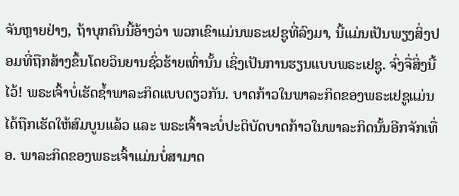ຈັນຫຼາຍຢ່າງ, ຖ້າບຸກຄົນນີ້ອ້າງວ່າ ພວກເຂົາແມ່ນພຣະເຢຊູທີ່ລົງມາ, ນີ້ແມ່ນເປັນພຽງສິ່ງປອມທີ່ຖືກສ້າງຂຶ້ນໂດຍວິນຍານຊົ່ວຮ້າຍເທົ່ານັ້ນ ເຊິ່ງເປັນການຮຽນແບບພຣະເຢຊູ. ຈົ່ງຈື່ສິ່ງນີ້ໄວ້! ພຣະເຈົ້າບໍ່ເຮັດຊໍ້າພາລະກິດແບບດຽວກັນ. ບາດກ້າວໃນພາລະກິດຂອງພຣະເຢຊູແມ່ນໄດ້ຖືກເຮັດໃຫ້ສົມບູນແລ້ວ ແລະ ພຣະເຈົ້າຈະບໍ່ປະຕິບັດບາດກ້າວໃນພາລະກິດນັ້ນອີກຈັກເທື່ອ. ພາລະກິດຂອງພຣະເຈົ້າແມ່ນບໍ່ສາມາດ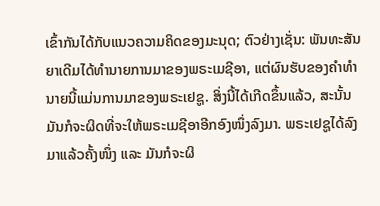ເຂົ້າກັນໄດ້ກັບແນວຄວາມຄິດຂອງມະນຸດ; ຕົວຢ່າງເຊັ່ນ: ພັນທະສັນຍາເດີມໄດ້ທຳນາຍການມາຂອງພຣະເມຊີອາ, ແຕ່ຜົນຮັບຂອງຄຳທຳນາຍນີ້ແມ່ນການມາຂອງພຣະເຢຊູ. ສິ່ງນີ້ໄດ້ເກີດຂຶ້ນແລ້ວ, ສະນັ້ນ ມັນກໍຈະຜິດທີ່ຈະໃຫ້ພຣະເມຊີອາອີກອົງໜຶ່ງລົງມາ. ພຣະເຢຊູໄດ້ລົງມາແລ້ວຄັ້ງໜຶ່ງ ແລະ ມັນກໍຈະຜິ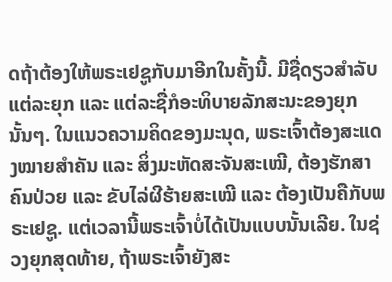ດຖ້າຕ້ອງໃຫ້ພຣະເຢຊູກັບມາອີກໃນຄັ້ງນີ້. ມີຊື່ດຽວສຳລັບແຕ່ລະຍຸກ ແລະ ແຕ່ລະຊື່ກໍອະທິບາຍລັກສະນະຂອງຍຸກນັ້ນໆ. ໃນແນວຄວາມຄິດຂອງມະນຸດ, ພຣະເຈົ້າຕ້ອງສະແດງໝາຍສຳຄັນ ແລະ ສິ່ງມະຫັດສະຈັນສະເໝີ, ຕ້ອງຮັກສາຄົນປ່ວຍ ແລະ ຂັບໄລ່ຜີຮ້າຍສະເໝີ ແລະ ຕ້ອງເປັນຄືກັບພຣະເຢຊູ. ແຕ່ເວລານີ້ພຣະເຈົ້າບໍ່ໄດ້ເປັນແບບນັ້ນເລີຍ. ໃນຊ່ວງຍຸກສຸດທ້າຍ, ຖ້າພຣະເຈົ້າຍັງສະ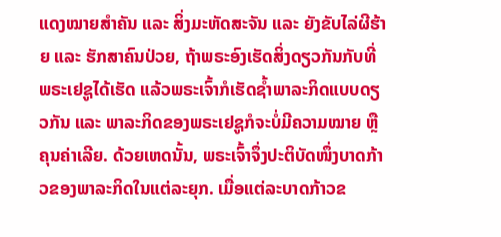ແດງໝາຍສຳຄັນ ແລະ ສິ່ງມະຫັດສະຈັນ ແລະ ຍັງຂັບໄລ່ຜີຮ້າຍ ແລະ ຮັກສາຄົນປ່ວຍ, ຖ້າພຣະອົງເຮັດສິ່ງດຽວກັນກັບທີ່ພຣະເຢຊູໄດ້ເຮັດ ແລ້ວພຣະເຈົ້າກໍເຮັດຊໍ້າພາລະກິດແບບດຽວກັນ ແລະ ພາລະກິດຂອງພຣະເຢຊູກໍຈະບໍ່ມີຄວາມໝາຍ ຫຼື ຄຸນຄ່າເລີຍ. ດ້ວຍເຫດນັ້ນ, ພຣະເຈົ້າຈຶ່ງປະຕິບັດໜຶ່ງບາດກ້າວຂອງພາລະກິດໃນແຕ່ລະຍຸກ. ເມື່ອແຕ່ລະບາດກ້າວຂ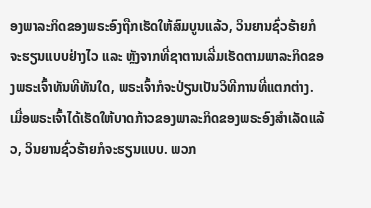ອງພາລະກິດຂອງພຣະອົງຖືກເຮັດໃຫ້ສົມບູນແລ້ວ, ວິນຍານຊົ່ວຮ້າຍກໍຈະຮຽນແບບຢ່າງໄວ ແລະ ຫຼັງຈາກທີ່ຊາຕານເລີ່ມເຮັດຕາມພາລະກິດຂອງພຣະເຈົ້າທັນທີທັນໃດ, ພຣະເຈົ້າກໍຈະປ່ຽນເປັນວິທີການທີ່ແຕກຕ່າງ. ເມື່ອພຣະເຈົ້າໄດ້ເຮັດໃຫ້ບາດກ້າວຂອງພາລະກິດຂອງພຣະອົງສຳເລັດແລ້ວ, ວິນຍານຊົ່ວຮ້າຍກໍຈະຮຽນແບບ. ພວກ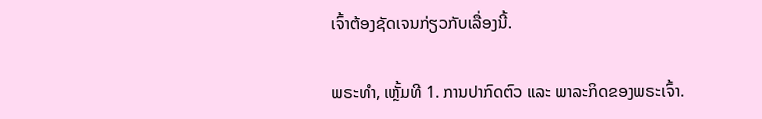ເຈົ້າຕ້ອງຊັດເຈນກ່ຽວກັບເລື່ອງນີ້.

ພຣະທຳ, ເຫຼັ້ມທີ 1. ການປາກົດຕົວ ແລະ ພາລະກິດຂອງພຣະເຈົ້າ.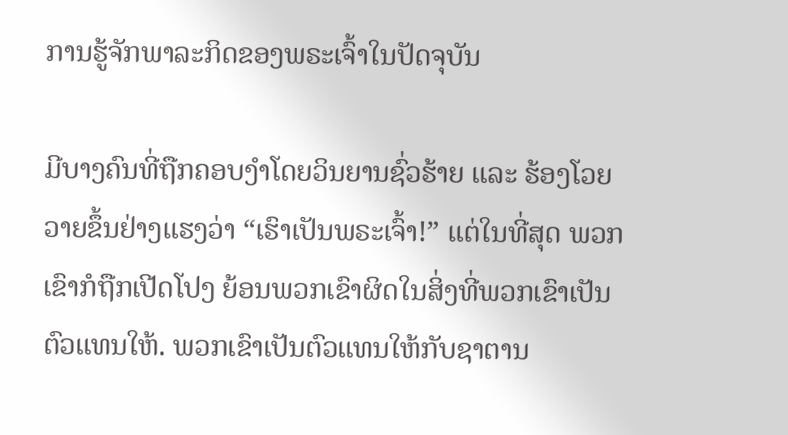ການຮູ້ຈັກພາລະກິດຂອງພຣະເຈົ້າໃນປັດຈຸບັນ

ມີບາງຄົນທີ່ຖືກຄອບງຳໂດຍວິນຍານຊົ່ວຮ້າຍ ແລະ ຮ້ອງໂວຍວາຍຂຶ້ນຢ່າງແຮງວ່າ “ເຮົາເປັນພຣະເຈົ້າ!” ແຕ່ໃນທີ່ສຸດ ພວກເຂົາກໍຖືກເປີດໂປງ ຍ້ອນພວກເຂົາຜິດໃນສິ່ງທີ່ພວກເຂົາເປັນຕົວແທນໃຫ້. ພວກເຂົາເປັນຕົວແທນໃຫ້ກັບຊາຕານ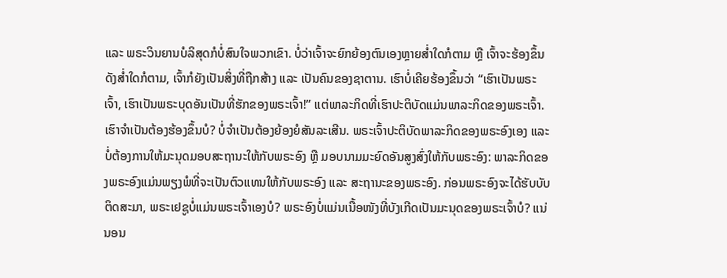ແລະ ພຣະວິນຍານບໍລິສຸດກໍບໍ່ສົນໃຈພວກເຂົາ. ບໍ່ວ່າເຈົ້າຈະຍົກຍ້ອງຕົນເອງຫຼາຍສໍ່າໃດກໍຕາມ ຫຼື ເຈົ້າຈະຮ້ອງຂຶ້ນດັງສໍ່າໃດກໍຕາມ, ເຈົ້າກໍຍັງເປັນສິ່ງທີ່ຖືກສ້າງ ແລະ ເປັນຄົນຂອງຊາຕານ. ເຮົາບໍ່ເຄີຍຮ້ອງຂຶ້ນວ່າ “ເຮົາເປັນພຣະເຈົ້າ, ເຮົາເປັນພຣະບຸດອັນເປັນທີ່ຮັກຂອງພຣະເຈົ້າ!” ແຕ່ພາລະກິດທີ່ເຮົາປະຕິບັດແມ່ນພາລະກິດຂອງພຣະເຈົ້າ. ເຮົາຈຳເປັນຕ້ອງຮ້ອງຂຶ້ນບໍ? ບໍ່ຈຳເປັນຕ້ອງຍ້ອງຍໍສັນລະເສີນ. ພຣະເຈົ້າປະຕິບັດພາລະກິດຂອງພຣະອົງເອງ ແລະ ບໍ່ຕ້ອງການໃຫ້ມະນຸດມອບສະຖານະໃຫ້ກັບພຣະອົງ ຫຼື ມອບນາມມະຍົດອັນສູງສົ່ງໃຫ້ກັບພຣະອົງ: ພາລະກິດຂອງພຣະອົງແມ່ນພຽງພໍທີ່ຈະເປັນຕົວແທນໃຫ້ກັບພຣະອົງ ແລະ ສະຖານະຂອງພຣະອົງ. ກ່ອນພຣະອົງຈະໄດ້ຮັບບັບຕິດສະມາ, ພຣະເຢຊູບໍ່ແມ່ນພຣະເຈົ້າເອງບໍ? ພຣະອົງບໍ່ແມ່ນເນື້ອໜັງທີ່ບັງເກີດເປັນມະນຸດຂອງພຣະເຈົ້າບໍ? ແນ່ນອນ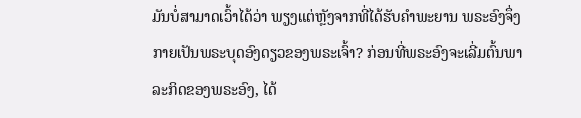ມັນບໍ່ສາມາດເວົ້າໄດ້ວ່າ ພຽງແຕ່ຫຼັງຈາກທີ່ໄດ້ຮັບຄຳພະຍານ ພຣະອົງຈຶ່ງກາຍເປັນພຣະບຸດອົງດຽວຂອງພຣະເຈົ້າ? ກ່ອນທີ່ພຣະອົງຈະເລີ່ມຕົ້ນພາລະກິດຂອງພຣະອົງ, ໄດ້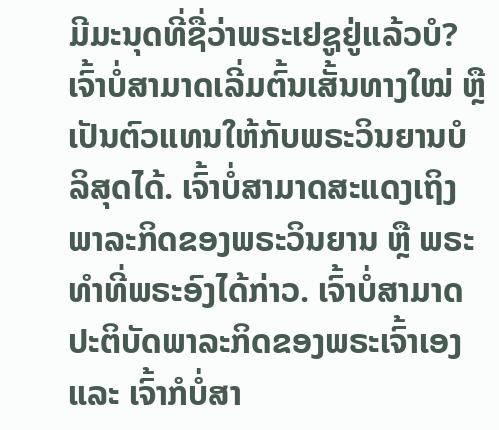ມີມະນຸດທີ່ຊື່ວ່າພຣະເຢຊູຢູ່ແລ້ວບໍ? ເຈົ້າບໍ່ສາມາດເລີ່ມຕົ້ນເສັ້ນທາງໃໝ່ ຫຼື ເປັນຕົວແທນໃຫ້ກັບພຣະວິນຍານບໍລິສຸດໄດ້. ເຈົ້າບໍ່ສາມາດສະແດງເຖິງພາລະກິດຂອງພຣະວິນຍານ ຫຼື ພຣະທຳທີ່ພຣະອົງໄດ້ກ່າວ. ເຈົ້າບໍ່ສາມາດປະຕິບັດພາລະກິດຂອງພຣະເຈົ້າເອງ ແລະ ເຈົ້າກໍບໍ່ສາ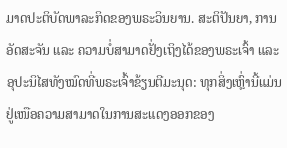ມາດປະຕິບັດພາລະກິດຂອງພຣະວິນຍານ. ສະຕິປັນຍາ, ການອັດສະຈັນ ແລະ ຄວາມບໍ່ສາມາດຢັ່ງເຖິງໄດ້ຂອງພຣະເຈົ້າ ແລະ ອຸປະນິໄສທັງໝົດທີ່ພຣະເຈົ້າຂ້ຽນຕີມະນຸດ: ທຸກສິ່ງເຫຼົ່ານີ້ແມ່ນຢູ່ເໜືອຄວາມສາມາດໃນການສະແດງອອກຂອງ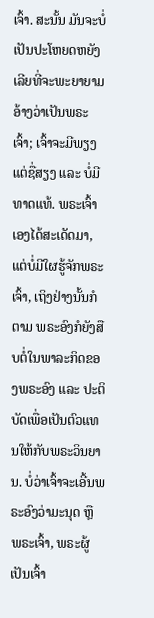ເຈົ້າ. ສະນັ້ນ ມັນຈະບໍ່ເປັນປະໂຫຍດຫຍັງເລີຍທີ່ຈະພະຍາຍາມອ້າງວ່າເປັນພຣະເຈົ້າ; ເຈົ້າຈະມີພຽງແຕ່ຊື່ສຽງ ແລະ ບໍ່ມີທາດແທ້. ພຣະເຈົ້າເອງໄດ້ສະເດັດມາ, ແຕ່ບໍ່ມີໃຜຮູ້ຈັກພຣະເຈົ້າ, ເຖິງຢ່າງນັ້ນກໍຕາມ ພຣະອົງກໍຍັງສືບຕໍ່ໃນພາລະກິດຂອງພຣະອົງ ແລະ ປະຕິບັດເພື່ອເປັນຕົວແທນໃຫ້ກັບພຣະວິນຍານ. ບໍ່ວ່າເຈົ້າຈະເອີ້ນພຣະອົງວ່າມະນຸດ ຫຼື ພຣະເຈົ້າ, ພຣະຜູ້ເປັນເຈົ້າ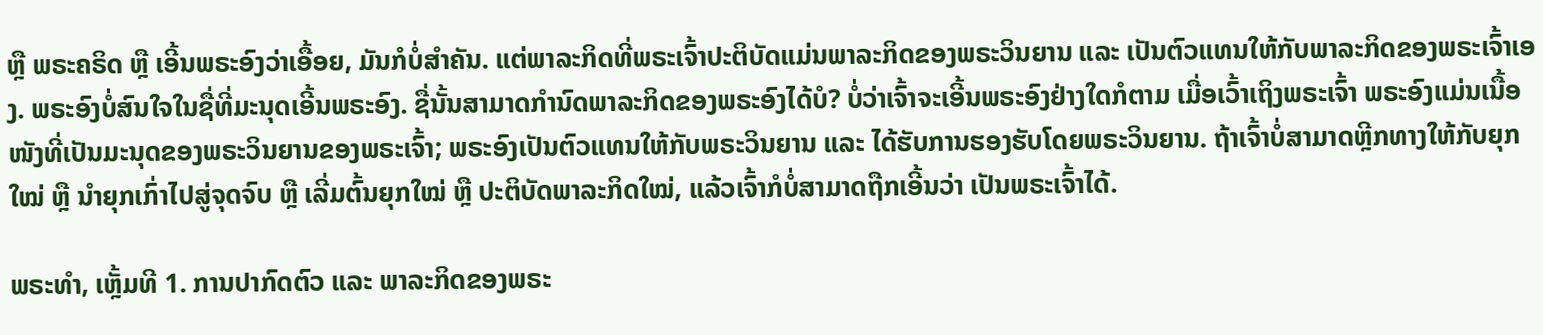ຫຼື ພຣະຄຣິດ ຫຼື ເອີ້ນພຣະອົງວ່າເອື້ອຍ, ມັນກໍບໍ່ສຳຄັນ. ແຕ່ພາລະກິດທີ່ພຣະເຈົ້າປະຕິບັດແມ່ນພາລະກິດຂອງພຣະວິນຍານ ແລະ ເປັນຕົວແທນໃຫ້ກັບພາລະກິດຂອງພຣະເຈົ້າເອງ. ພຣະອົງບໍ່ສົນໃຈໃນຊື່ທີ່ມະນຸດເອີ້ນພຣະອົງ. ຊື່ນັ້ນສາມາດກຳນົດພາລະກິດຂອງພຣະອົງໄດ້ບໍ? ບໍ່ວ່າເຈົ້າຈະເອີ້ນພຣະອົງຢ່າງໃດກໍຕາມ ເມື່ອເວົ້າເຖິງພຣະເຈົ້າ ພຣະອົງແມ່ນເນື້ອໜັງທີ່ເປັນມະນຸດຂອງພຣະວິນຍານຂອງພຣະເຈົ້າ; ພຣະອົງເປັນຕົວແທນໃຫ້ກັບພຣະວິນຍານ ແລະ ໄດ້ຮັບການຮອງຮັບໂດຍພຣະວິນຍານ. ຖ້າເຈົ້າບໍ່ສາມາດຫຼີກທາງໃຫ້ກັບຍຸກໃໝ່ ຫຼື ນໍາຍຸກເກົ່າໄປສູ່ຈຸດຈົບ ຫຼື ເລີ່ມຕົ້ນຍຸກໃໝ່ ຫຼື ປະຕິບັດພາລະກິດໃໝ່, ແລ້ວເຈົ້າກໍບໍ່ສາມາດຖືກເອີ້ນວ່າ ເປັນພຣະເຈົ້າໄດ້.

ພຣະທຳ, ເຫຼັ້ມທີ 1. ການປາກົດຕົວ ແລະ ພາລະກິດຂອງພຣະ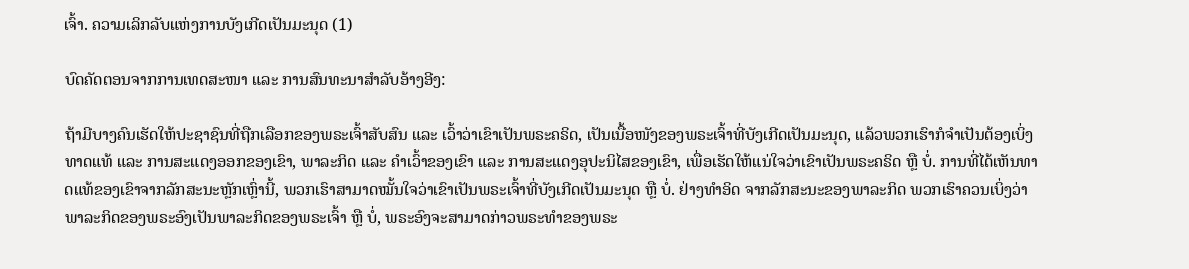ເຈົ້າ. ຄວາມເລິກລັບແຫ່ງການບັງເກີດເປັນມະນຸດ (1)

ບົດຄັດຕອນຈາກການເທດສະໜາ ແລະ ການສົນທະນາສຳລັບອ້າງອີງ:

ຖ້າມີບາງຄົນເຮັດໃຫ້ປະຊາຊົນທີ່ຖືກເລືອກຂອງພຣະເຈົ້າສັບສົນ ແລະ ເວົ້າວ່າເຂົາເປັນພຣະຄຣິດ, ເປັນເນື້ອໜັງຂອງພຣະເຈົ້າທີ່ບັງເກີດເປັນມະນຸດ, ແລ້ວພວກເຮົາກໍຈຳເປັນຕ້ອງເບິ່ງທາດແທ້ ແລະ ການສະແດງອອກຂອງເຂົາ, ພາລະກິດ ແລະ ຄຳເວົ້າຂອງເຂົາ ແລະ ການສະແດງອຸປະນິໄສຂອງເຂົາ, ເພື່ອເຮັດໃຫ້ແນ່ໃຈວ່າເຂົາເປັນພຣະຄຣິດ ຫຼື ບໍ່. ການທີ່ໄດ້ເຫັນທາດແທ້ຂອງເຂົາຈາກລັກສະນະຫຼັກເຫຼົ່ານີ້, ພວກເຮົາສາມາດໝັ້ນໃຈວ່າເຂົາເປັນພຣະເຈົ້າທີ່ບັງເກີດເປັນມະນຸດ ຫຼື ບໍ່. ຢ່າງທໍາອິດ ຈາກລັກສະນະຂອງພາລະກິດ ພວກເຮົາຄວນເບິ່ງວ່າພາລະກິດຂອງພຣະອົງເປັນພາລະກິດຂອງພຣະເຈົ້າ ຫຼື ບໍ່, ພຣະອົງຈະສາມາດກ່າວພຣະທຳຂອງພຣະ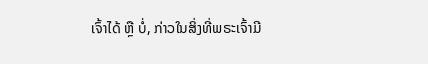ເຈົ້າໄດ້ ຫຼື ບໍ່, ກ່າວໃນສິ່ງທີ່ພຣະເຈົ້າມີ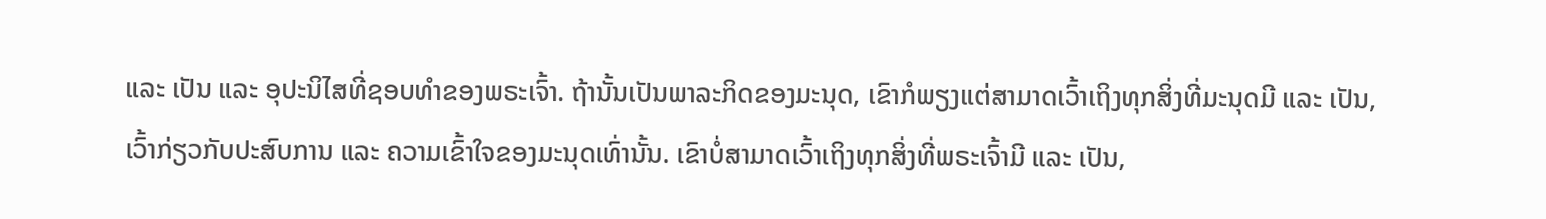ແລະ ເປັນ ແລະ ອຸປະນິໄສທີ່ຊອບທຳຂອງພຣະເຈົ້າ. ຖ້ານັ້ນເປັນພາລະກິດຂອງມະນຸດ, ເຂົາກໍພຽງແຕ່ສາມາດເວົ້າເຖິງທຸກສິ່ງທີ່ມະນຸດມີ ແລະ ເປັນ, ເວົ້າກ່ຽວກັບປະສົບການ ແລະ ຄວາມເຂົ້າໃຈຂອງມະນຸດເທົ່ານັ້ນ. ເຂົາບໍ່ສາມາດເວົ້າເຖິງທຸກສິ່ງທີ່ພຣະເຈົ້າມີ ແລະ ເປັນ,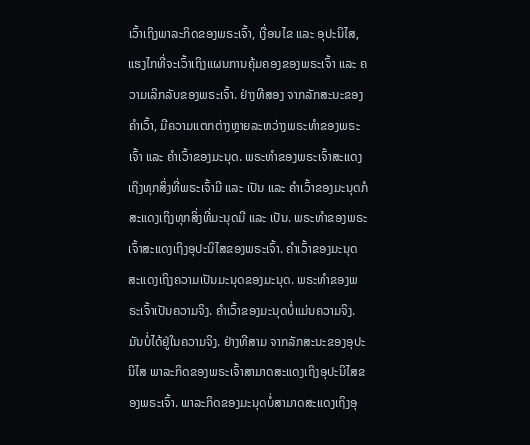ເວົ້າເຖິງພາລະກິດຂອງພຣະເຈົ້າ, ເງື່ອນໄຂ ແລະ ອຸປະນິໄສ, ແຮງໄກທີ່ຈະເວົ້າເຖິງແຜນການຄຸ້ມຄອງຂອງພຣະເຈົ້າ ແລະ ຄວາມເລິກລັບຂອງພຣະເຈົ້າ. ຢ່າງທີສອງ ຈາກລັກສະນະຂອງຄຳເວົ້າ, ມີຄວາມແຕກຕ່າງຫຼາຍລະຫວ່າງພຣະທຳຂອງພຣະເຈົ້າ ແລະ ຄຳເວົ້າຂອງມະນຸດ. ພຣະທຳຂອງພຣະເຈົ້າສະແດງເຖິງທຸກສິ່ງທີ່ພຣະເຈົ້າມີ ແລະ ເປັນ ແລະ ຄຳເວົ້າຂອງມະນຸດກໍສະແດງເຖິງທຸກສິ່ງທີ່ມະນຸດມີ ແລະ ເປັນ. ພຣະທຳຂອງພຣະເຈົ້າສະແດງເຖິງອຸປະນິໄສຂອງພຣະເຈົ້າ. ຄຳເວົ້າຂອງມະນຸດສະແດງເຖິງຄວາມເປັນມະນຸດຂອງມະນຸດ. ພຣະທຳຂອງພຣະເຈົ້າເປັນຄວາມຈິງ. ຄຳເວົ້າຂອງມະນຸດບໍ່ແມ່ນຄວາມຈິງ. ມັນບໍ່ໄດ້ຢູ່ໃນຄວາມຈິງ. ຢ່າງທີສາມ ຈາກລັກສະນະຂອງອຸປະນິໄສ ພາລະກິດຂອງພຣະເຈົ້າສາມາດສະແດງເຖິງອຸປະນິໄສຂອງພຣະເຈົ້າ. ພາລະກິດຂອງມະນຸດບໍ່ສາມາດສະແດງເຖິງອຸ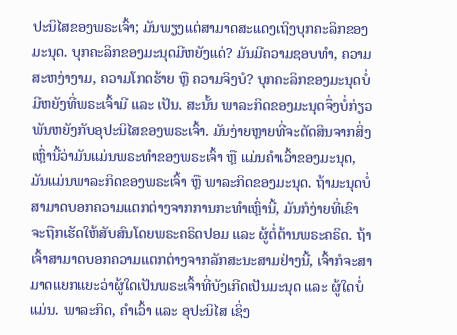ປະນິໄສຂອງພຣະເຈົ້າ; ມັນພຽງແຕ່ສາມາດສະແດງເຖິງບຸກຄະລິກຂອງມະນຸດ. ບຸກຄະລິກຂອງມະນຸດມີຫຍັງແດ່? ມັນມີຄວາມຊອບທຳ, ຄວາມສະຫງ່າງາມ, ຄວາມໂກດຮ້າຍ ຫຼື ຄວາມຈິງບໍ? ບຸກຄະລິກຂອງມະນຸດບໍ່ມີຫຍັງທີ່ພຣະເຈົ້າມີ ແລະ ເປັນ. ສະນັ້ນ ພາລະກິດຂອງມະນຸດຈຶ່ງບໍ່ກ່ຽວພັນຫຍັງກັບອຸປະນິໄສຂອງພຣະເຈົ້າ. ມັນງ່າຍຫຼາຍທີ່ຈະຕັດສິນຈາກສິ່ງເຫຼົ່ານີ້ວ່າມັນແມ່ນພຣະທຳຂອງພຣະເຈົ້າ ຫຼື ແມ່ນຄຳເວົ້າຂອງມະນຸດ, ມັນແມ່ນພາລະກິດຂອງພຣະເຈົ້າ ຫຼື ພາລະກິດຂອງມະນຸດ. ຖ້າມະນຸດບໍ່ສາມາດບອກຄວາມແຕກຕ່າງຈາກການກະທໍາເຫຼົ່ານີ້, ມັນກໍງ່າຍທີ່ເຂົາຈະຖືກເຮັດໃຫ້ສັບສົນໂດຍພຣະຄຣິດປອມ ແລະ ຜູ້ຕໍ່ຕ້ານພຣະຄຣິດ. ຖ້າເຈົ້າສາມາດບອກຄວາມແຕກຕ່າງຈາກລັກສະນະສາມຢ່າງນີ້, ເຈົ້າກໍຈະສາມາດແຍກແຍະວ່າຜູ້ໃດເປັນພຣະເຈົ້າທີ່ບັງເກີດເປັນມະນຸດ ແລະ ຜູ້ໃດບໍ່ແມ່ນ. ພາລະກິດ, ຄຳເວົ້າ ແລະ ອຸປະນິໄສ ເຊິ່ງ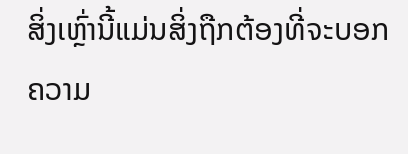ສິ່ງເຫຼົ່ານີ້ແມ່ນສິ່ງຖືກຕ້ອງທີ່ຈະບອກຄວາມ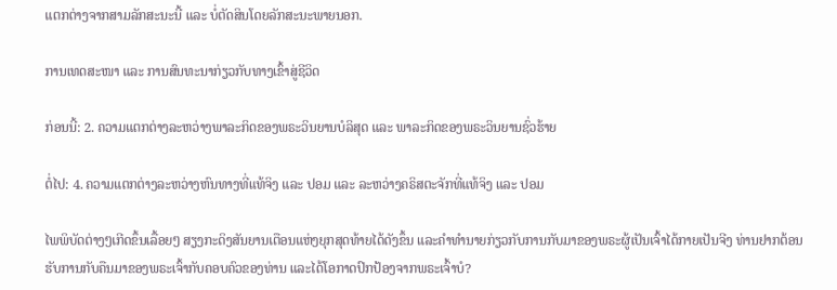ແຕກຕ່າງຈາກສາມລັກສະນະນີ້ ແລະ ບໍ່ຕັດສິນໂດຍລັກສະນະພາຍນອກ.

ການເທດສະໜາ ແລະ ການສົນທະນາກ່ຽວກັບທາງເຂົ້າສູ່ຊີວິດ

ກ່ອນນີ້: 2. ຄວາມແຕກຕ່າງລະຫວ່າງພາລະກິດຂອງພຣະວິນຍານບໍລິສຸດ ແລະ ພາລະກິດຂອງພຣະວິນຍານຊົ່ວຮ້າຍ

ຕໍ່ໄປ: 4. ຄວາມແຕກຕ່າງລະຫວ່າງຫົນທາງທີ່ແທ້ຈິງ ແລະ ປອມ ແລະ ລະຫວ່າງຄຣິສຕະຈັກທີ່ແທ້ຈິງ ແລະ ປອມ

ໄພພິບັດຕ່າງໆເກີດຂຶ້ນເລື້ອຍໆ ສຽງກະດິງສັນຍານເຕືອນແຫ່ງຍຸກສຸດທ້າຍໄດ້ດັງຂຶ້ນ ແລະຄໍາທໍານາຍກ່ຽວກັບການກັບມາຂອງພຣະຜູ້ເປັນເຈົ້າໄດ້ກາຍເປັນຈີງ ທ່ານຢາກຕ້ອນຮັບການກັບຄືນມາຂອງພຣະເຈົ້າກັບຄອບຄົວຂອງທ່ານ ແລະໄດ້ໂອກາດປົກປ້ອງຈາກພຣະເຈົ້າບໍ?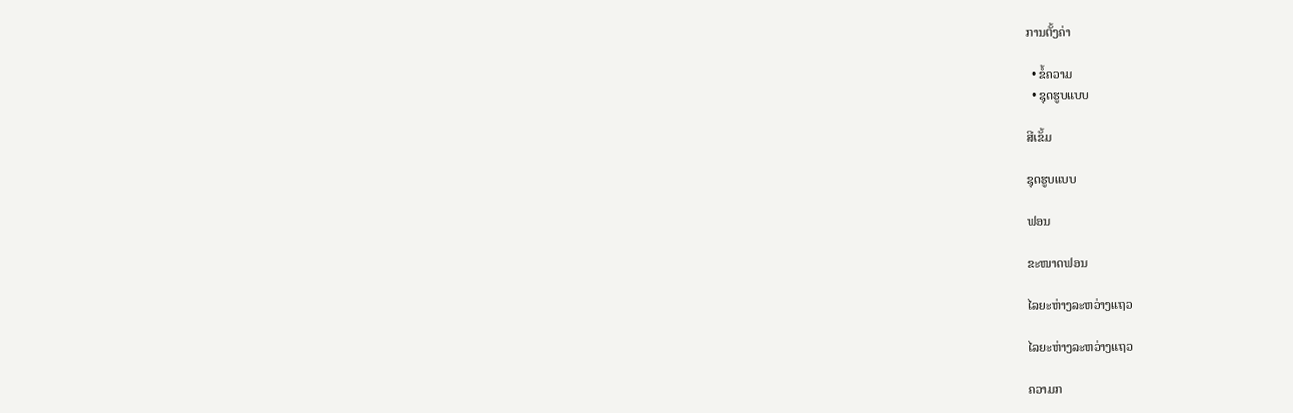ການຕັ້ງຄ່າ

  • ຂໍ້ຄວາມ
  • ຊຸດຮູບແບບ

ສີເຂັ້ມ

ຊຸດຮູບແບບ

ຟອນ

ຂະໜາດຟອນ

ໄລຍະຫ່າງລະຫວ່າງແຖວ

ໄລຍະຫ່າງລະຫວ່າງແຖວ

ຄວາມກ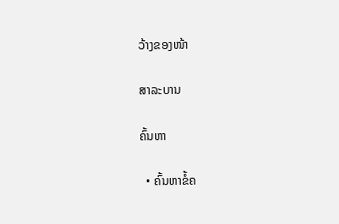ວ້າງຂອງໜ້າ

ສາລະບານ

ຄົ້ນຫາ

  • ຄົ້ນຫາຂໍ້ຄ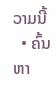ວາມນີ້
  • ຄົ້ນຫາ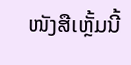ໜັງສືເຫຼັ້ມນີ້